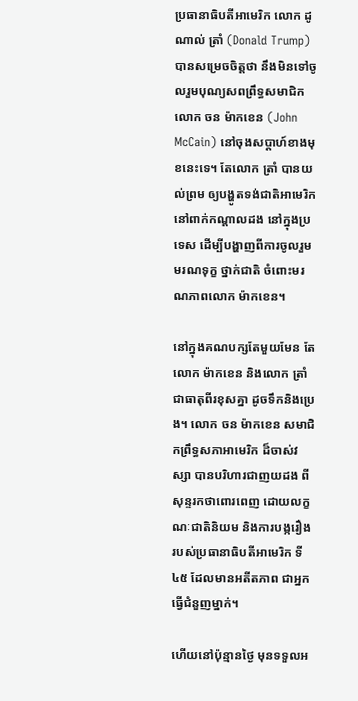ប្រធានាធិបតីអាមេរិក លោក ដូណាល់ ត្រាំ (Donald Trump) បានសម្រេចចិត្តថា នឹងមិនទៅចូលរួមបុណ្យសពព្រឹទ្ធសមាជិក លោក ចន ម៉ាកខេន (John McCain) នៅចុងសប្ដាហ៍ខាងមុខនេះទេ។ តែលោក ត្រាំ បានយល់ព្រម ឲ្យបង្ហូតទង់ជាតិអាមេរិក នៅពាក់កណ្ដាលដង នៅក្នុងប្រទេស ដើម្បីបង្ហាញពីការចូលរួមមរណទុក្ខ ថ្នាក់ជាតិ ចំពោះមរណភាពលោក ម៉ាកខេន។

នៅក្នុងគណបក្សតែមួយមែន តែលោក ម៉ាកខេន និងលោក ត្រាំ ជាធាតុពីរខុសគ្នា ដូចទឹកនិងប្រេង។ លោក ចន ម៉ាកខេន សមាជិកព្រឹទ្ធសភាអាមេរិក ដ៏ចាស់វស្សា បានបរិហារជាញយដង ពីសុន្ទរកថាពោរពេញ ដោយលក្ខណៈជាតិនិយម និងការបង្ករឿង របស់ប្រធានាធិបតីអាមេរិក ទី៤៥ ដែលមានអតីតភាព ជាអ្នកធ្វើជំនួញម្នាក់។

ហើយនៅប៉ុន្មានថ្ងៃ មុនទទួលអ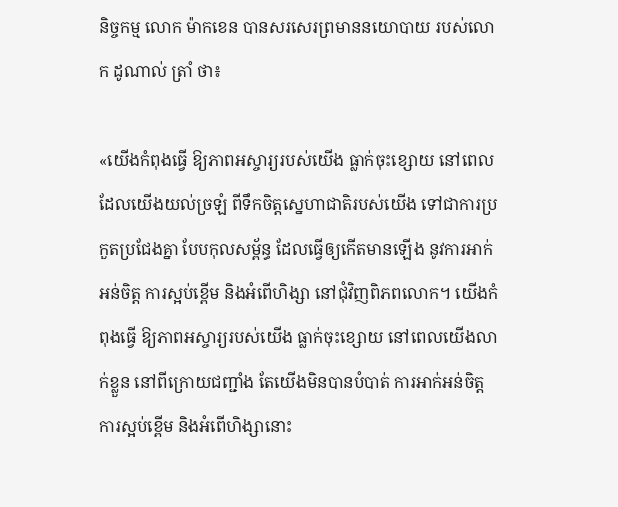និច្ចកម្ម លោក ម៉ាកខេន បានសរសេរព្រមាននយោបាយ របស់លោក ដូណាល់ ត្រាំ ថា៖

«យើងកំពុងធ្វើ ឱ្យភាពអស្ចារ្យរបស់យើង ធ្លាក់ចុះខ្សោយ នៅពេលដែលយើងយល់ច្រឡំ ពីទឹកចិត្តស្នេហាជាតិរបស់យើង ទៅជាការប្រកួតប្រជែងគ្នា បែបកុលសម្ព័ន្ធ ដែលធ្វើឲ្យកើតមានឡើង នូវការអាក់អន់ចិត្ត ការស្អប់ខ្ពើម និងអំពើហិង្សា នៅជុំវិញពិភពលោក។ យើងកំពុងធ្វើ ឱ្យភាពអស្ចារ្យរបស់យើង ធ្លាក់ចុះខ្សោយ នៅពេលយើងលាក់ខ្លួន នៅពីក្រោយជញ្ជាំង តែយើងមិនបានបំបាត់ ការអាក់អន់ចិត្ត ការស្អប់ខ្ពើម និងអំពើហិង្សានោះ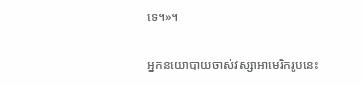ទេ។»។

អ្នកនយោបាយចាស់វស្សាអាមេរិករូបនេះ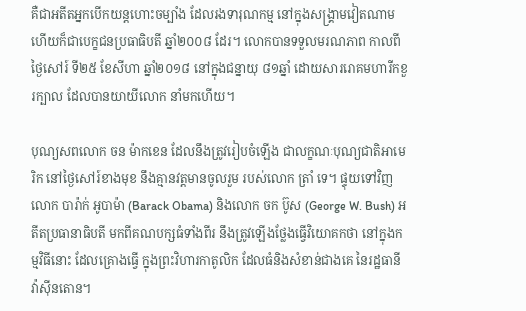គឺជាអតីតអ្នកបើកយន្ដហោះចម្បាំង ដែលរងទារុណកម្ម នៅក្នុងសង្គ្រាមវៀតណាម ហើយក៏ជាបេក្ខជនប្រធាធិបតី ឆ្នាំ២០០៨ ដែរ។ លោកបានទទួលមរណភាព កាលពីថ្ងៃសៅរ៍ ទី២៥ ខែសីហា ឆ្នាំ២០១៨ នៅក្នុងជន្នាយុ ៨១ឆ្នាំ ដោយសាររោគមហារីកខួរក្បាល ដែលបានយាយីលោក នាំមកហើយ។

បុណ្យសពលោក ចន ម៉ាកខេន ដែលនឹងត្រូវរៀបចំឡើង ជាលក្ខណៈបុណ្យជាតិអាមេរិក នៅថ្ងៃសៅរ៍ខាងមុខ នឹងគ្មានវត្តមានចូលរួម របស់លោក ត្រាំ ទេ។ ផ្ទុយទៅវិញ លោក បារ៉ាក់ អូបាម៉ា (Barack Obama) និងលោក ចក ប៊ូស (George W. Bush) អតីតប្រធានាធិបតី មកពីគណបក្សធំទាំងពីរ នឹងត្រូវឡើងថ្លែងធ្វើវិយោគកថា នៅក្នុងកម្មវិធីនោះ ដែលគ្រោងធ្វើ ក្នុងព្រះវិហារកាតូលិក ដែលធំនិងសំខាន់ជាងគេ នៃរដ្ឋធានី វ៉ាស៊ីនតោន។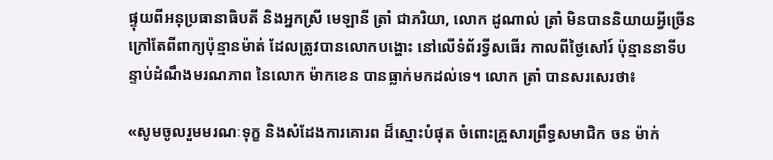ផ្ទុយពីអនុប្រធានាធិបតី និងអ្នកស្រី មេឡានី ត្រាំ ជាភរិយា, លោក ដូណាល់ ត្រាំ មិនបាននិយាយអ្វីច្រើន ក្រៅតែពីពាក្យប៉ុន្មានម៉ាត់ ដែលត្រូវបានលោកបង្ហោះ នៅលើទំព័រទ្វីសធើរ កាលពីថ្ងៃសៅរ៍ ប៉ុន្មាននាទីបន្ទាប់ដំណឹងមរណភាព នៃលោក ម៉ាកខេន បានធ្លាក់មកដល់ទេ។ លោក ត្រាំ បានសរសេរថា៖

«សូមចូលរួមមរណៈទុក្ខ និងសំដែងការគោរព ដ៏ស្មោះបំផុត ចំពោះគ្រួសារព្រឹទ្ធសមាជិក ចន ម៉ាក់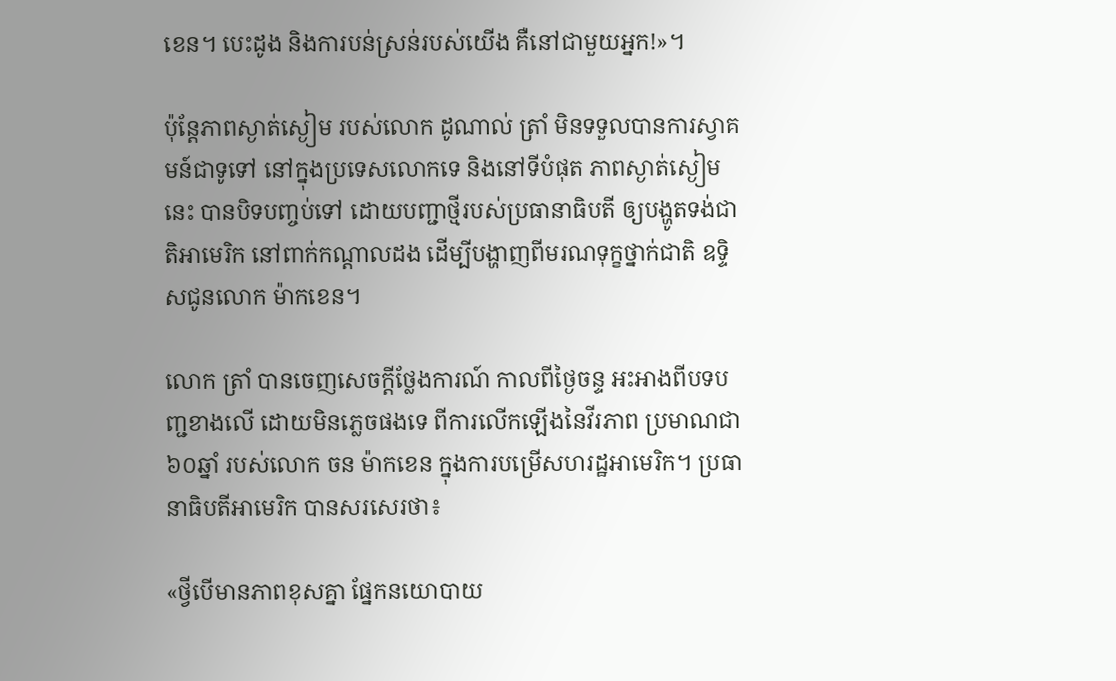ខេន។ បេះដូង និងការបន់ស្រន់របស់យើង គឺនៅជាមួយអ្នក!»។

ប៉ុន្តែភាពស្ងាត់ស្ងៀម របស់លោក ដូណាល់ ត្រាំ មិនទទួលបានការស្វាគមន៍ជាទូទៅ នៅក្នុងប្រទេសលោកទេ និងនៅទីបំផុត ភាពស្ងាត់ស្ងៀមនេះ បានបិទបញ្ចប់ទៅ ដោយបញ្ជាថ្មីរបស់ប្រធានាធិបតី ឲ្យបង្ហូតទង់ជាតិអាមេរិក នៅពាក់កណ្ដាលដង ដើម្បីបង្ហាញពីមរណទុក្ខថ្នាក់ជាតិ ឧទ្ទិសជូនលោក ម៉ាកខេន។

លោក ត្រាំ បានចេញសេចក្ដីថ្លែងការណ៍ កាលពីថ្ងៃចន្ទ អះអាងពីបទបញ្ជខាងលើ ដោយមិនភ្លេចផងទេ ពីការលើកឡើងនៃវីរភាព ប្រមាណជា ៦០ឆ្នាំ របស់លោក ចន ម៉ាកខេន ក្នុងការបម្រើសហរដ្ឋអាមេរិក។ ប្រធានាធិបតីអាមេរិក បានសរសេរថា៖

«ថ្វីបើមានភាពខុសគ្នា ផ្នែកនយោបាយ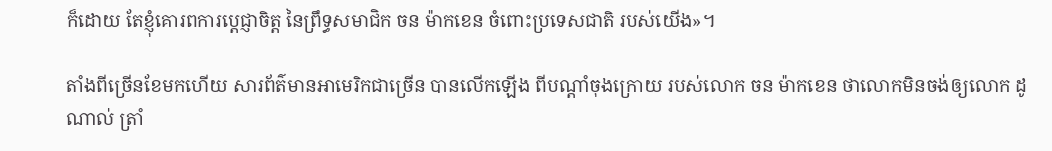ក៏ដោយ តែខ្ញុំគោរពការប្តេជ្ញាចិត្ត នៃព្រឹទ្ធសមាជិក ចន ម៉ាកខេន ចំពោះប្រទេសជាតិ របស់យើង»។

តាំងពីច្រើនខែមកហើយ សារព័ត៌មានអាមេរិកជាច្រើន បានលើកឡើង ពីបណ្ដាំចុងក្រោយ របស់លោក ចន ម៉ាកខេន ថាលោកមិនចង់ឲ្យលោក ដូណាល់ ត្រាំ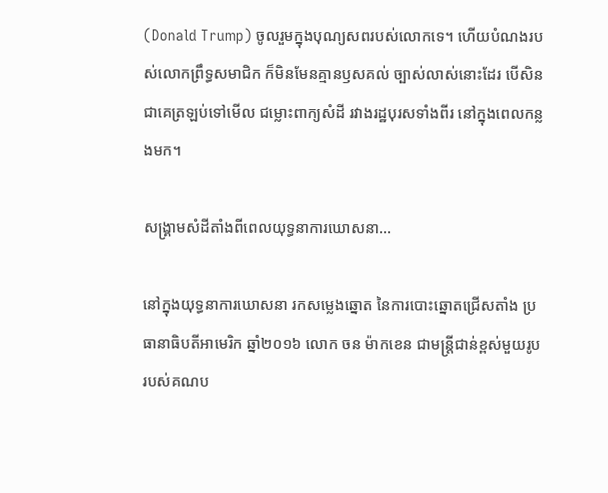(Donald Trump) ចូលរួមក្នុងបុណ្យសពរបស់លោកទេ។ ហើយបំណងរបស់លោកព្រឹទ្ធសមាជិក ក៏មិនមែនគ្មានឫសគល់ ច្បាស់លាស់នោះដែរ បើសិនជាគេត្រឡប់ទៅមើល ជម្លោះពាក្យសំដី រវាងរដ្ឋបុរសទាំងពីរ នៅក្នុងពេលកន្លងមក។

សង្គ្រាមសំដីតាំងពីពេលយុទ្ធនាការឃោសនា…

នៅក្នុងយុទ្ធនាការឃោសនា រកសម្លេងឆ្នោត នៃការបោះឆ្នោតជ្រើសតាំង ប្រធានាធិបតីអាមេរិក ឆ្នាំ២០១៦ លោក ចន ម៉ាកខេន ជាមន្ត្រីជាន់ខ្ពស់មួយរូប របស់គណប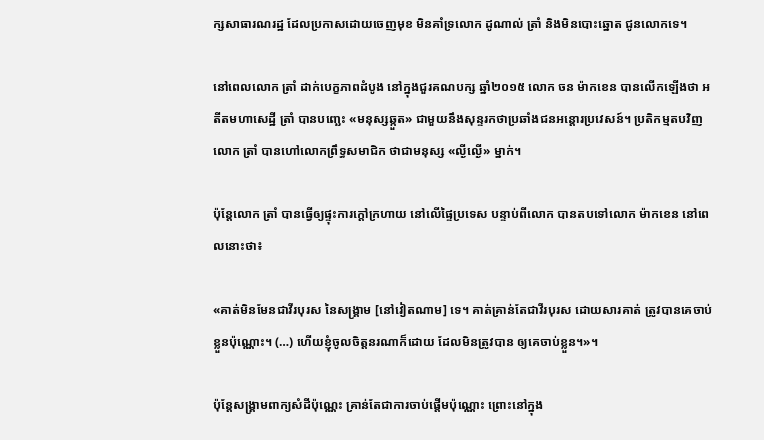ក្សសាធារណរដ្ឋ ដែលប្រកាសដោយចេញមុខ មិនគាំទ្រលោក ដូណាល់ ត្រាំ និងមិនបោះឆ្នោត ជូនលោកទេ។

នៅពេលលោក ត្រាំ ដាក់បេក្ខភាពដំបូង នៅក្នុងជួរគណបក្ស ឆ្នាំ២០១៥ លោក ចន ម៉ាកខេន បានលើកឡើងថា អតីតមហាសេដ្ឋី ត្រាំ បានបញ្ឆេះ «មនុស្សឆ្កួត» ជាមួយនឹងសុន្ទរកថាប្រឆាំងជនអន្តោរប្រវេសន៍។ ប្រតិកម្មតបវិញ លោក ត្រាំ បានហៅលោកព្រឹទ្ធសមាជិក ថាជាមនុស្ស «ល្ងីល្ងើ» ម្នាក់។

ប៉ុន្តែលោក ត្រាំ បានធ្វើឲ្យផ្ទុះការក្ដៅក្រហាយ នៅលើផ្ទៃប្រទេស បន្ទាប់ពីលោក បានតបទៅលោក ម៉ាកខេន នៅពេលនោះថា៖

«គាត់មិនមែនជាវីរបុរស នៃសង្គ្រាម [នៅវៀតណាម] ទេ។ គាត់គ្រាន់តែជាវីរបុរស ដោយសារគាត់ ត្រូវបានគេចាប់ខ្លួនប៉ុណ្ណោះ។ (…) ហើយខ្ញុំចូលចិត្តនរណាក៏ដោយ ដែលមិនត្រូវបាន ឲ្យគេចាប់ខ្លួន។»។

ប៉ុន្តែសង្គ្រាមពាក្យសំដីប៉ុណ្ណេះ គ្រាន់តែជាការចាប់ផ្ដើមប៉ុណ្ណោះ ព្រោះនៅក្នុង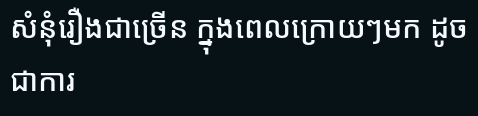សំនុំរឿងជាច្រើន ក្នុងពេលក្រោយៗមក ដូចជាការ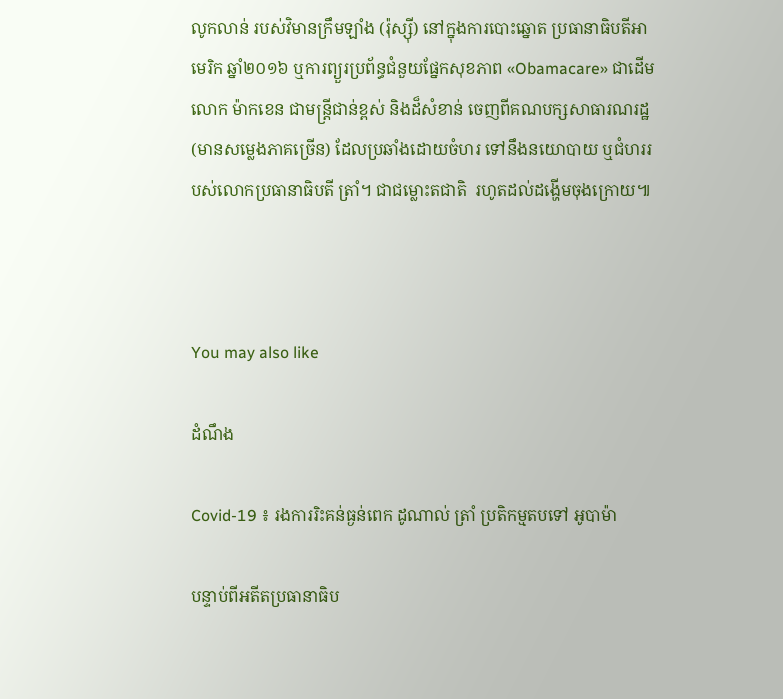លូកលាន់ របស់វិមានក្រឹមឡាំង (រ៉ុស្ស៊ី) នៅក្នុងការបោះឆ្នោត ប្រធានាធិបតីអាមេរិក ឆ្នាំ២០១៦ ឬការព្យួរប្រព័ន្ធជំនួយផ្នែកសុខភាព «Obamacare» ជាដើម លោក ម៉ាកខេន ជាមន្ត្រីជាន់ខ្ពស់ និងដ៏សំខាន់ ចេញពីគណបក្សសាធារណរដ្ឋ (មានសម្លេងភាគច្រើន) ដែលប្រឆាំងដោយចំហរ ទៅនឹងនយោបាយ ឬជំហររបស់លោកប្រធានាធិបតី ត្រាំ។ ជាជម្លោះតជាតិ  រហូតដល់ដង្ហើមចុងក្រោយ៕



You may also like

ដំណឹង

Covid-19 ៖ រងការរិះគន់ធ្ងន់ពេក ដូណាល់ ត្រាំ ប្រតិកម្មតបទៅ អូបាម៉ា

បន្ទាប់ពីអតីតប្រធានាធិប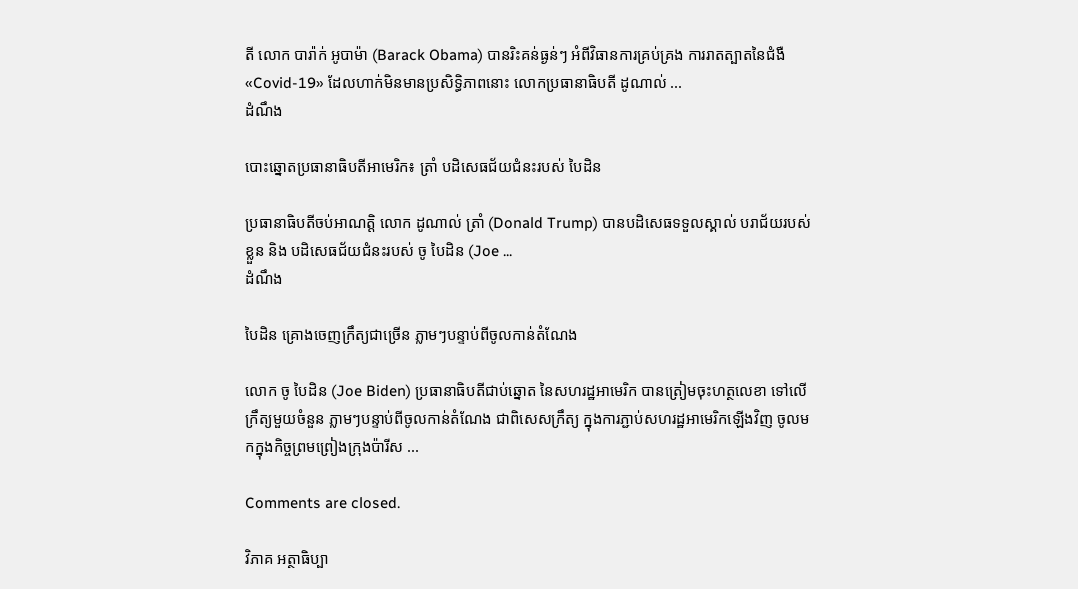តី លោក បារ៉ាក់ អូបាម៉ា (Barack Obama) បានរិះគន់ធ្ងន់ៗ អំពីវិធានការគ្រប់គ្រង ការរាតត្បាតនៃជំងឺ «Covid-19» ដែលហាក់មិនមានប្រសិទ្ធិភាពនោះ លោកប្រធានាធិបតី ដូណាល់ ...
ដំណឹង

បោះឆ្នោតប្រធានាធិបតីអាមេរិក៖ ត្រាំ បដិសេធជ័យជំនះរបស់ បៃដិន

ប្រធានាធិបតីចប់អាណត្តិ លោក ដូណាល់ ត្រាំ (Donald Trump) បានបដិសេធទទួលស្គាល់ បរាជ័យរបស់ខ្លួន និង បដិសេធជ័យជំនះរបស់ ចូ បៃដិន (Joe ...
ដំណឹង

បៃដិន គ្រោងចេញក្រឹត្យជាច្រើន ភ្លាមៗបន្ទាប់ពីចូលកាន់តំណែង

លោក ចូ បៃដិន (Joe Biden) ប្រធានាធិបតីជាប់ឆ្នោត នៃសហរដ្ឋអាមេរិក បានត្រៀមចុះហត្ថលេខា ទៅលើក្រឹត្យមួយចំនួន ភ្លាមៗបន្ទាប់ពីចូលកាន់តំណែង ជាពិសេសក្រឹត្យ ក្នុងការភ្ជាប់សហរដ្ឋអាមេរិកឡើងវិញ ចូលមកក្នុងកិច្ចព្រមព្រៀងក្រុងប៉ារីស ...

Comments are closed.

វិភាគ អត្ថាធិប្បា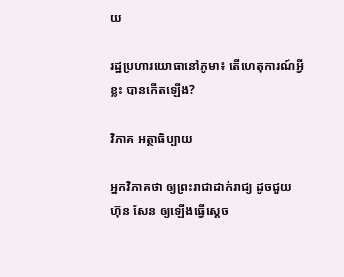យ

រដ្ឋប្រហារយោធានៅភូមា៖ តើហេតុការណ៍អ្វីខ្លះ បានកើតឡើង?

វិភាគ អត្ថាធិប្បាយ

អ្នកវិភាគថា ឲ្យព្រះរាជាដាក់រាជ្យ ដូចជួយ ហ៊ុន សែន ឲ្យឡើងធ្វើស្ដេច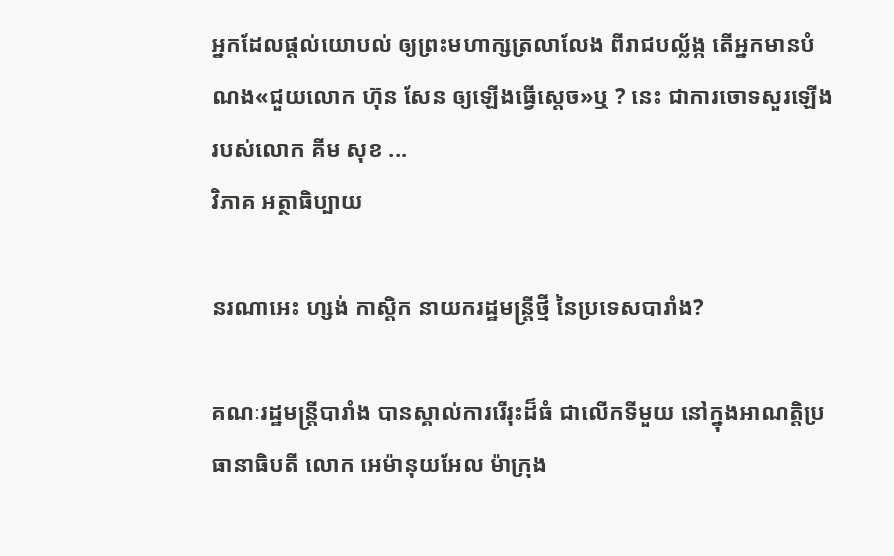អ្នកដែលផ្ដល់យោបល់ ឲ្យព្រះមហាក្សត្រលាលែង ពីរាជបល្ល័ង្ក តើអ្នកមានបំណង«ជួយលោក ហ៊ុន សែន ឲ្យឡើងធ្វើស្ដេច»ឬ ? នេះ ជាការចោទសួរឡើង របស់លោក គីម សុខ ...
វិភាគ អត្ថាធិប្បាយ

នរណាអេះ ហ្សង់ កាស្តិក នាយករដ្ឋមន្ត្រីថ្មី នៃប្រទេសបារាំង?

គណៈរដ្ឋមន្ត្រីបារាំង បានស្គាល់ការរើរុះដ៏ធំ ជាលើកទីមួយ នៅក្នុងអាណត្តិប្រធានាធិបតី លោក អេម៉ានុយអែល ម៉ាក្រុង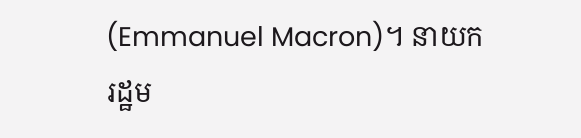(Emmanuel Macron)។ នាយករដ្ឋម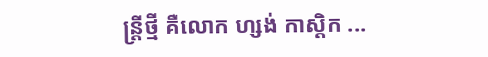ន្ត្រីថ្មី គឺលោក ហ្សង់ កាស្តិក ...